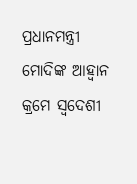ପ୍ରଧାନମନ୍ତ୍ରୀ ମୋଦିଙ୍କ ଆହ୍ୱାନ କ୍ରମେ ସ୍ୱଦେଶୀ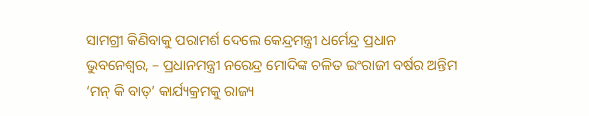ସାମଗ୍ରୀ କିଣିବାକୁ ପରାମର୍ଶ ଦେଲେ କେନ୍ଦ୍ରମନ୍ତ୍ରୀ ଧର୍ମେନ୍ଦ୍ର ପ୍ରଧାନ
ଭୁବନେଶ୍ୱର, – ପ୍ରଧାନମନ୍ତ୍ରୀ ନରେନ୍ଦ୍ର ମୋଦିଙ୍କ ଚଳିତ ଇଂରାଜୀ ବର୍ଷର ଅନ୍ତିମ ‘ମନ୍ କି ବାତ୍’ କାର୍ଯ୍ୟକ୍ରମକୁ ରାଜ୍ୟ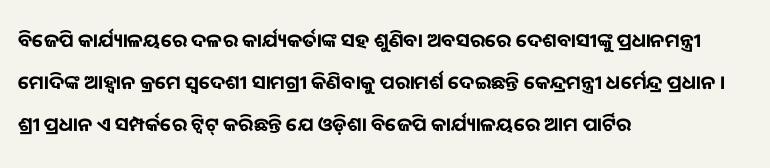ବିଜେପି କାର୍ଯ୍ୟାଳୟରେ ଦଳର କାର୍ଯ୍ୟକର୍ତାଙ୍କ ସହ ଶୁଣିବା ଅବସରରେ ଦେଶବାସୀଙ୍କୁ ପ୍ରଧାନମନ୍ତ୍ରୀ ମୋଦିଙ୍କ ଆହ୍ୱାନ କ୍ରମେ ସ୍ୱଦେଶୀ ସାମଗ୍ରୀ କିଣିବାକୁ ପରାମର୍ଶ ଦେଇଛନ୍ତି କେନ୍ଦ୍ରମନ୍ତ୍ରୀ ଧର୍ମେନ୍ଦ୍ର ପ୍ରଧାନ ।
ଶ୍ରୀ ପ୍ରଧାନ ଏ ସମ୍ପର୍କରେ ଟ୍ୱିଟ୍ କରିଛନ୍ତି ଯେ ଓଡ଼ିଶା ବିଜେପି କାର୍ଯ୍ୟାଳୟରେ ଆମ ପାର୍ଟିର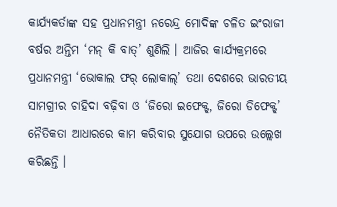କାର୍ଯ୍ୟକର୍ତାଙ୍କ ସହ ପ୍ରଧାନମନ୍ତ୍ରୀ ନରେନ୍ଦ୍ର ମୋଦିଙ୍କ ଚଳିତ ଇଂରାଜୀ ବର୍ଷର ଅନ୍ତିମ ‘ମନ୍ କି ବାତ୍’ ଶୁଣିଲି । ଆଜିର କାର୍ଯ୍ୟକ୍ରମରେ ପ୍ରଧାନମନ୍ତ୍ରୀ ‘ଭୋକାଲ ଫର୍ ଲୋକାଲ୍’ ତଥା ଦେଶରେ ଭାରତୀୟ ସାମଗ୍ରୀର ଚାହିଦା ବଢ଼ିବା ଓ ‘ଜିରୋ ଇଫେକ୍ଟ୍, ଜିରୋ ଡିଫେକ୍ଟ୍’ ନୈତିକତା ଆଧାରରେ କାମ କରିବାର ସୁଯୋଗ ଉପରେ ଉଲ୍ଲେଖ କରିଛନ୍ତି ।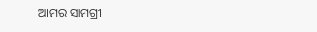ଆମର ସାମଗ୍ରୀ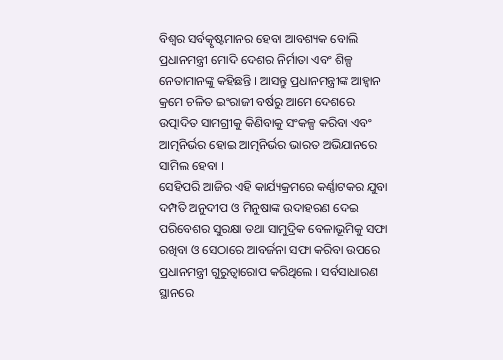ବିଶ୍ୱର ସର୍ବତ୍କୃଷ୍ଟମାନର ହେବା ଆବଶ୍ୟକ ବୋଲି ପ୍ରଧାନମନ୍ତ୍ରୀ ମୋଦି ଦେଶର ନିର୍ମାତା ଏବଂ ଶିଳ୍ପ ନେତାମାନଙ୍କୁ କହିଛନ୍ତି । ଆସନ୍ତୁ ପ୍ରଧାନମନ୍ତ୍ରୀଙ୍କ ଆହ୍ୱାନ କ୍ରମେ ଚଳିତ ଇଂରାଜୀ ବର୍ଷରୁ ଆମେ ଦେଶରେ ଉତ୍ପାଦିତ ସାମଗ୍ରୀକୁ କିଣିବାକୁ ସଂକଳ୍ପ କରିବା ଏବଂ ଆତ୍ମନିର୍ଭର ହୋଇ ଆତ୍ମନିର୍ଭର ଭାରତ ଅଭିଯାନରେ ସାମିଲ ହେବା ।
ସେହିପରି ଆଜିର ଏହି କାର୍ଯ୍ୟକ୍ରମରେ କର୍ଣ୍ଣାଟକର ଯୁବା ଦମ୍ପତି ଅନୁଦୀପ ଓ ମିନୁଷାଙ୍କ ଉଦାହରଣ ଦେଇ ପରିବେଶର ସୁରକ୍ଷା ତଥା ସାମୁଦ୍ରିକ ବେଳାଭୂମିକୁ ସଫା ରଖିବା ଓ ସେଠାରେ ଆବର୍ଜନା ସଫା କରିବା ଉପରେ ପ୍ରଧାନମନ୍ତ୍ରୀ ଗୁରୁତ୍ୱାରୋପ କରିଥିଲେ । ସର୍ବସାଧାରଣ ସ୍ଥାନରେ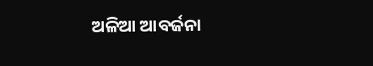ଅଳିଆ ଆବର୍ଜନା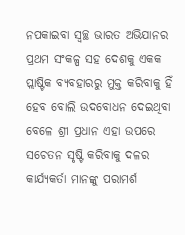ନପକାଇବା ସ୍ୱଚ୍ଛ ଭାରତ ଅଭିଯାନର ପ୍ରଥମ ସଂକଳ୍ପ ସହ ଦେଶକୁ ଏକକ ପ୍ଲାଷ୍ଟିକ ବ୍ୟବହାରରୁ ମୁକ୍ତ କରିବାକୁ ହିଁ ହେବ ବୋଲି ଉଦବୋଧନ ଦେଇଥିବା ବେଳେ ଶ୍ରୀ ପ୍ରଧାନ ଏହା ଉପରେ ସଚେତନ ସୃଷ୍ଟି କରିବାକୁ ଦଳର କାର୍ଯ୍ୟକର୍ତା ମାନଙ୍କୁ ପରାମର୍ଶ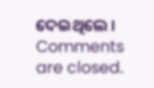ଦେଇଥିଲେ ।
Comments are closed.